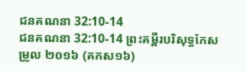ជនគណនា 32:10-14
ជនគណនា 32:10-14 ព្រះគម្ពីរបរិសុទ្ធកែសម្រួល ២០១៦ (គកស១៦)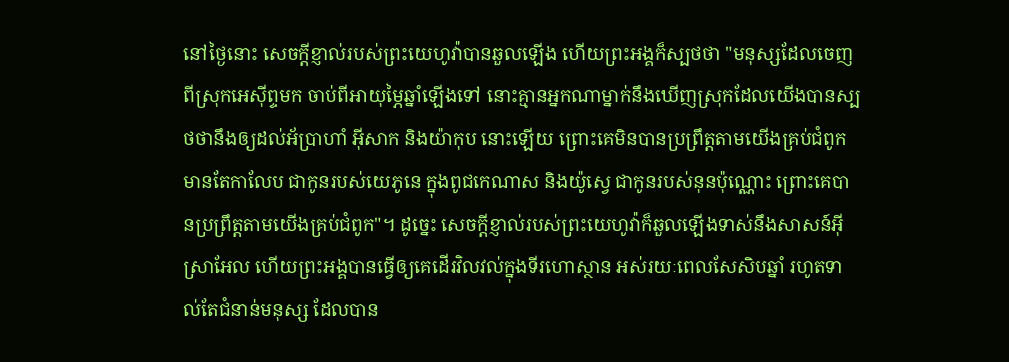នៅថ្ងៃនោះ សេចក្ដីខ្ញាល់របស់ព្រះយេហូវ៉ាបានឆួលឡើង ហើយព្រះអង្គក៏ស្បថថា "មនុស្សដែលចេញពីស្រុកអេស៊ីព្ទមក ចាប់ពីអាយុម្ភៃឆ្នាំឡើងទៅ នោះគ្មានអ្នកណាម្នាក់នឹងឃើញស្រុកដែលយើងបានស្បថថានឹងឲ្យដល់អ័ប្រាហាំ អ៊ីសាក និងយ៉ាកុប នោះឡើយ ព្រោះគេមិនបានប្រព្រឹត្តតាមយើងគ្រប់ជំពូក មានតែកាលែប ជាកូនរបស់យេភូនេ ក្នុងពូជកេណាស និងយ៉ូស្វេ ជាកូនរបស់នុនប៉ុណ្ណោះ ព្រោះគេបានប្រព្រឹត្តតាមយើងគ្រប់ជំពូក"។ ដូច្នេះ សេចក្ដីខ្ញាល់របស់ព្រះយេហូវ៉ាក៏ឆួលឡើងទាស់នឹងសាសន៍អ៊ីស្រាអែល ហើយព្រះអង្គបានធ្វើឲ្យគេដើរវិលវល់ក្នុងទីរហោស្ថាន អស់រយៈពេលសែសិបឆ្នាំ រហូតទាល់តែជំនាន់មនុស្ស ដែលបាន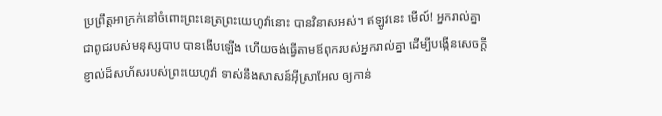ប្រព្រឹត្តអាក្រក់នៅចំពោះព្រះនេត្រព្រះយេហូវ៉ានោះ បានវិនាសអស់។ ឥឡូវនេះ មើល៍! អ្នករាល់គ្នាជាពូជរបស់មនុស្សបាប បានងើបឡើង ហើយចង់ធ្វើតាមឪពុករបស់អ្នករាល់គ្នា ដើម្បីបង្កើនសេចក្ដីខ្ញាល់ដ៏សហ័សរបស់ព្រះយេហូវ៉ា ទាស់នឹងសាសន៍អ៊ីស្រាអែល ឲ្យកាន់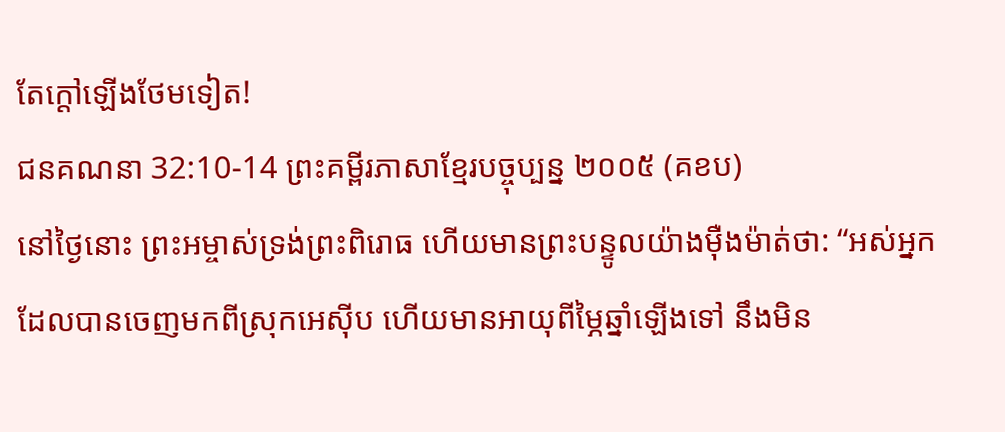តែក្តៅឡើងថែមទៀត!
ជនគណនា 32:10-14 ព្រះគម្ពីរភាសាខ្មែរបច្ចុប្បន្ន ២០០៥ (គខប)
នៅថ្ងៃនោះ ព្រះអម្ចាស់ទ្រង់ព្រះពិរោធ ហើយមានព្រះបន្ទូលយ៉ាងម៉ឺងម៉ាត់ថា: “អស់អ្នកដែលបានចេញមកពីស្រុកអេស៊ីប ហើយមានអាយុពីម្ភៃឆ្នាំឡើងទៅ នឹងមិន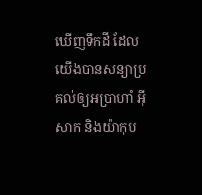ឃើញទឹកដី ដែលយើងបានសន្យាប្រគល់ឲ្យអប្រាហាំ អ៊ីសាក និងយ៉ាកុប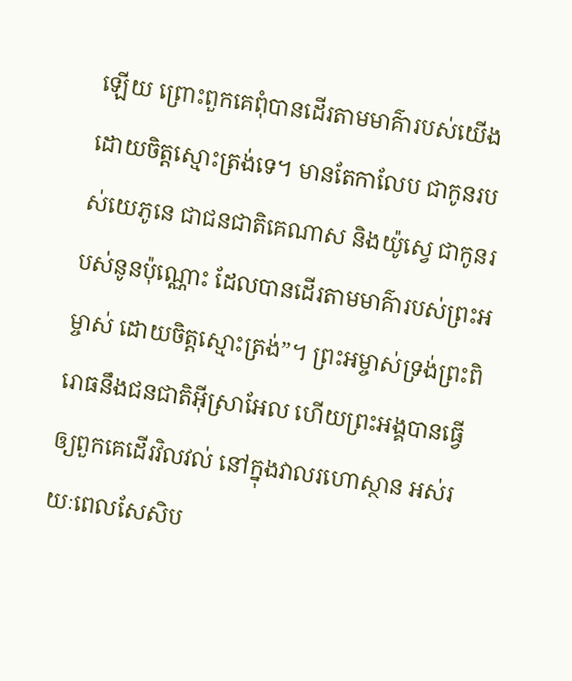ឡើយ ព្រោះពួកគេពុំបានដើរតាមមាគ៌ារបស់យើង ដោយចិត្តស្មោះត្រង់ទេ។ មានតែកាលែប ជាកូនរបស់យេភូនេ ជាជនជាតិគេណាស និងយ៉ូស្វេ ជាកូនរបស់នូនប៉ុណ្ណោះ ដែលបានដើរតាមមាគ៌ារបស់ព្រះអម្ចាស់ ដោយចិត្តស្មោះត្រង់”។ ព្រះអម្ចាស់ទ្រង់ព្រះពិរោធនឹងជនជាតិអ៊ីស្រាអែល ហើយព្រះអង្គបានធ្វើឲ្យពួកគេដើរវិលវល់ នៅក្នុងវាលរហោស្ថាន អស់រយៈពេលសែសិប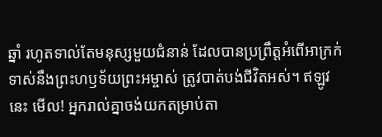ឆ្នាំ រហូតទាល់តែមនុស្សមួយជំនាន់ ដែលបានប្រព្រឹត្តអំពើអាក្រក់ទាស់នឹងព្រះហឫទ័យព្រះអម្ចាស់ ត្រូវបាត់បង់ជីវិតអស់។ ឥឡូវនេះ មើល! អ្នករាល់គ្នាចង់យកតម្រាប់តា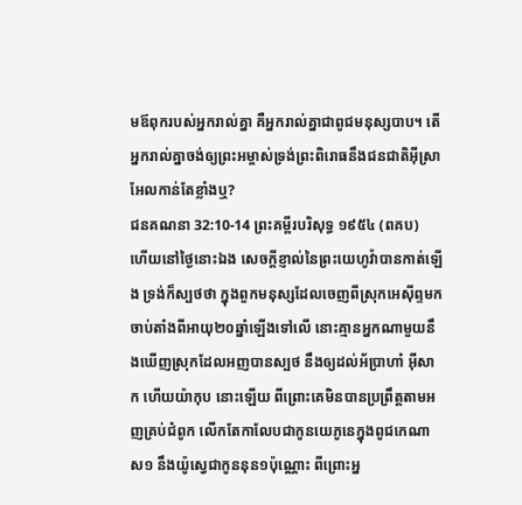មឪពុករបស់អ្នករាល់គ្នា គឺអ្នករាល់គ្នាជាពូជមនុស្សបាប។ តើអ្នករាល់គ្នាចង់ឲ្យព្រះអម្ចាស់ទ្រង់ព្រះពិរោធនឹងជនជាតិអ៊ីស្រាអែលកាន់តែខ្លាំងឬ?
ជនគណនា 32:10-14 ព្រះគម្ពីរបរិសុទ្ធ ១៩៥៤ (ពគប)
ហើយនៅថ្ងៃនោះឯង សេចក្ដីខ្ញាល់នៃព្រះយេហូវ៉ាបានកាត់ឡើង ទ្រង់ក៏ស្បថថា ក្នុងពួកមនុស្សដែលចេញពីស្រុកអេស៊ីព្ទមក ចាប់តាំងពីអាយុ២០ឆ្នាំឡើងទៅលើ នោះគ្មានអ្នកណាមួយនឹងឃើញស្រុកដែលអញបានស្បថ នឹងឲ្យដល់អ័ប្រាហាំ អ៊ីសាក ហើយយ៉ាកុប នោះឡើយ ពីព្រោះគេមិនបានប្រព្រឹត្តតាមអញគ្រប់ជំពូក លើកតែកាលែបជាកូនយេភូនេក្នុងពូជកេណាស១ នឹងយ៉ូស្វេជាកូននុន១ប៉ុណ្ណោះ ពីព្រោះអ្ន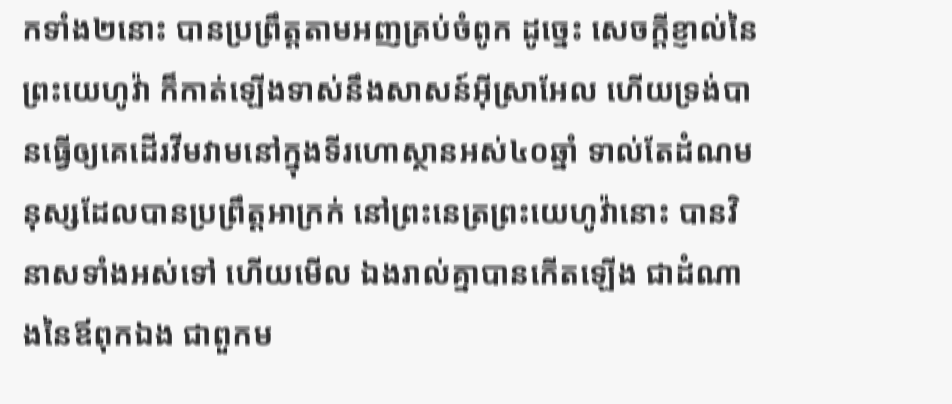កទាំង២នោះ បានប្រព្រឹត្តតាមអញគ្រប់ចំពូក ដូច្នេះ សេចក្ដីខ្ញាល់នៃព្រះយេហូវ៉ា ក៏កាត់ឡើងទាស់នឹងសាសន៍អ៊ីស្រាអែល ហើយទ្រង់បានធ្វើឲ្យគេដើរវីមវាមនៅក្នុងទីរហោស្ថានអស់៤០ឆ្នាំ ទាល់តែដំណមនុស្សដែលបានប្រព្រឹត្តអាក្រក់ នៅព្រះនេត្រព្រះយេហូវ៉ានោះ បានវិនាសទាំងអស់ទៅ ហើយមើល ឯងរាល់គ្នាបានកើតឡើង ជាដំណាងនៃឪពុកឯង ជាពួកម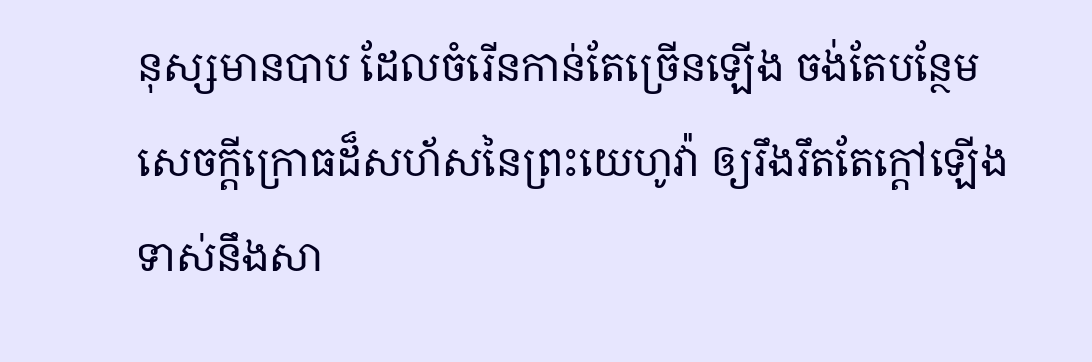នុស្សមានបាប ដែលចំរើនកាន់តែច្រើនឡើង ចង់តែបន្ថែមសេចក្ដីក្រោធដ៏សហ័សនៃព្រះយេហូវ៉ា ឲ្យរឹងរឹតតែក្តៅឡើង ទាស់នឹងសា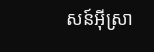សន៍អ៊ីស្រា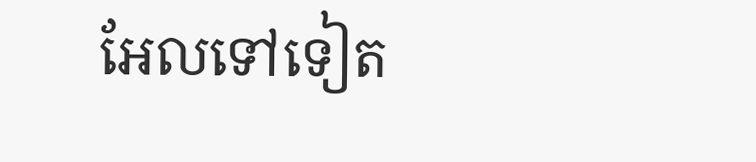អែលទៅទៀត